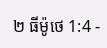២ ធីម៉ូថេ 1:4 -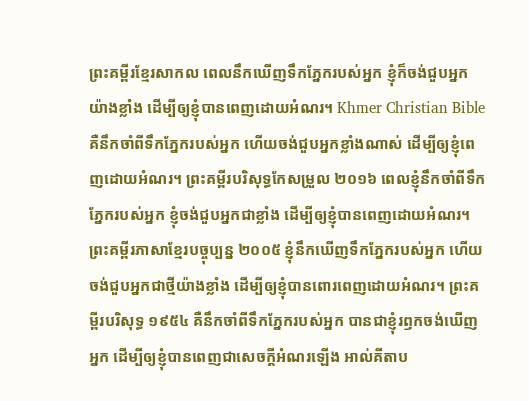ព្រះគម្ពីរខ្មែរសាកល ពេលនឹកឃើញទឹកភ្នែករបស់អ្នក ខ្ញុំក៏ចង់ជួបអ្នកយ៉ាងខ្លាំង ដើម្បីឲ្យខ្ញុំបានពេញដោយអំណរ។ Khmer Christian Bible គឺនឹកចាំពីទឹកភ្នែករបស់អ្នក ហើយចង់ជួបអ្នកខ្លាំងណាស់ ដើម្បីឲ្យខ្ញុំពេញដោយអំណរ។ ព្រះគម្ពីរបរិសុទ្ធកែសម្រួល ២០១៦ ពេលខ្ញុំនឹកចាំពីទឹកភ្នែករបស់អ្នក ខ្ញុំចង់ជួបអ្នកជាខ្លាំង ដើម្បីឲ្យខ្ញុំបានពេញដោយអំណរ។ ព្រះគម្ពីរភាសាខ្មែរបច្ចុប្បន្ន ២០០៥ ខ្ញុំនឹកឃើញទឹកភ្នែករបស់អ្នក ហើយចង់ជួបអ្នកជាថ្មីយ៉ាងខ្លាំង ដើម្បីឲ្យខ្ញុំបានពោរពេញដោយអំណរ។ ព្រះគម្ពីរបរិសុទ្ធ ១៩៥៤ គឺនឹកចាំពីទឹកភ្នែករបស់អ្នក បានជាខ្ញុំរឭកចង់ឃើញអ្នក ដើម្បីឲ្យខ្ញុំបានពេញជាសេចក្ដីអំណរឡើង អាល់គីតាប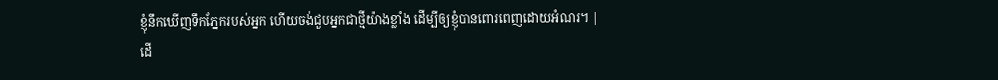ខ្ញុំនឹកឃើញទឹកភ្នែករបស់អ្នក ហើយចង់ជួបអ្នកជាថ្មីយ៉ាងខ្លាំង ដើម្បីឲ្យខ្ញុំបានពោរពេញដោយអំណរ។ |
ដើ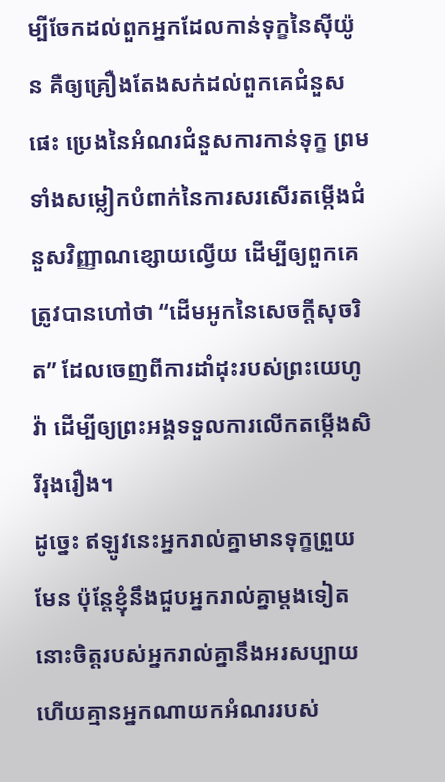ម្បីចែកដល់ពួកអ្នកដែលកាន់ទុក្ខនៃស៊ីយ៉ូន គឺឲ្យគ្រឿងតែងសក់ដល់ពួកគេជំនួសផេះ ប្រេងនៃអំណរជំនួសការកាន់ទុក្ខ ព្រមទាំងសម្លៀកបំពាក់នៃការសរសើរតម្កើងជំនួសវិញ្ញាណខ្សោយល្វើយ ដើម្បីឲ្យពួកគេត្រូវបានហៅថា “ដើមអូកនៃសេចក្ដីសុចរិត” ដែលចេញពីការដាំដុះរបស់ព្រះយេហូវ៉ា ដើម្បីឲ្យព្រះអង្គទទួលការលើកតម្កើងសិរីរុងរឿង។
ដូច្នេះ ឥឡូវនេះអ្នករាល់គ្នាមានទុក្ខព្រួយមែន ប៉ុន្តែខ្ញុំនឹងជួបអ្នករាល់គ្នាម្ដងទៀត នោះចិត្តរបស់អ្នករាល់គ្នានឹងអរសប្បាយ ហើយគ្មានអ្នកណាយកអំណររបស់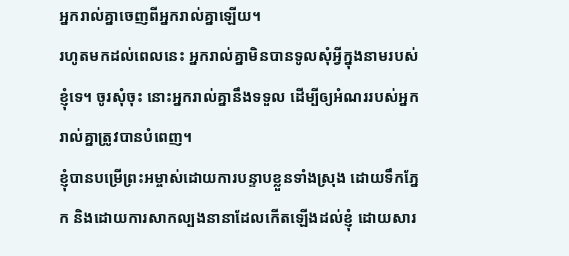អ្នករាល់គ្នាចេញពីអ្នករាល់គ្នាឡើយ។
រហូតមកដល់ពេលនេះ អ្នករាល់គ្នាមិនបានទូលសុំអ្វីក្នុងនាមរបស់ខ្ញុំទេ។ ចូរសុំចុះ នោះអ្នករាល់គ្នានឹងទទួល ដើម្បីឲ្យអំណររបស់អ្នករាល់គ្នាត្រូវបានបំពេញ។
ខ្ញុំបានបម្រើព្រះអម្ចាស់ដោយការបន្ទាបខ្លួនទាំងស្រុង ដោយទឹកភ្នែក និងដោយការសាកល្បងនានាដែលកើតឡើងដល់ខ្ញុំ ដោយសារ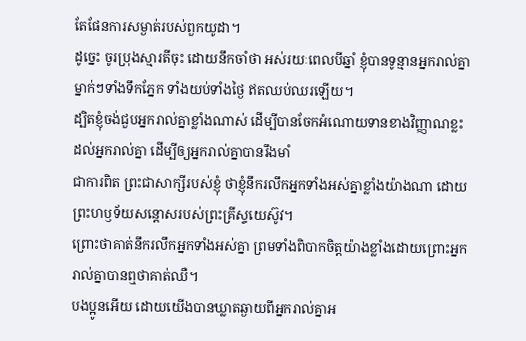តែផែនការសម្ងាត់របស់ពួកយូដា។
ដូច្នេះ ចូរប្រុងស្មារតីចុះ ដោយនឹកចាំថា អស់រយៈពេលបីឆ្នាំ ខ្ញុំបានទូន្មានអ្នករាល់គ្នាម្នាក់ៗទាំងទឹកភ្នែក ទាំងយប់ទាំងថ្ងៃ ឥតឈប់ឈរឡើយ។
ដ្បិតខ្ញុំចង់ជួបអ្នករាល់គ្នាខ្លាំងណាស់ ដើម្បីបានចែកអំណោយទានខាងវិញ្ញាណខ្លះដល់អ្នករាល់គ្នា ដើម្បីឲ្យអ្នករាល់គ្នាបានរឹងមាំ
ជាការពិត ព្រះជាសាក្សីរបស់ខ្ញុំ ថាខ្ញុំនឹករលឹកអ្នកទាំងអស់គ្នាខ្លាំងយ៉ាងណា ដោយព្រះហឫទ័យសន្ដោសរបស់ព្រះគ្រីស្ទយេស៊ូវ។
ព្រោះថាគាត់នឹករលឹកអ្នកទាំងអស់គ្នា ព្រមទាំងពិបាកចិត្តយ៉ាងខ្លាំងដោយព្រោះអ្នករាល់គ្នាបានឮថាគាត់ឈឺ។
បងប្អូនអើយ ដោយយើងបានឃ្លាតឆ្ងាយពីអ្នករាល់គ្នាអ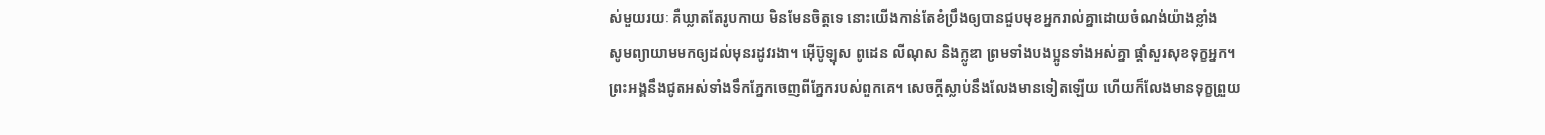ស់មួយរយៈ គឺឃ្លាតតែរូបកាយ មិនមែនចិត្តទេ នោះយើងកាន់តែខំប្រឹងឲ្យបានជួបមុខអ្នករាល់គ្នាដោយចំណង់យ៉ាងខ្លាំង
សូមព្យាយាមមកឲ្យដល់មុនរដូវរងា។ អ៊ើប៊ូឡុស ពូដេន លីណុស និងក្លូឌា ព្រមទាំងបងប្អូនទាំងអស់គ្នា ផ្ដាំសួរសុខទុក្ខអ្នក។
ព្រះអង្គនឹងជូតអស់ទាំងទឹកភ្នែកចេញពីភ្នែករបស់ពួកគេ។ សេចក្ដីស្លាប់នឹងលែងមានទៀតឡើយ ហើយក៏លែងមានទុក្ខព្រួយ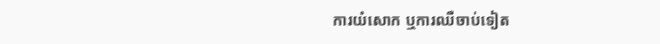ការយំសោក ឬការឈឺចាប់ទៀត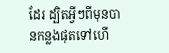ដែរ ដ្បិតអ្វីៗពីមុនបានកន្លងផុតទៅហើ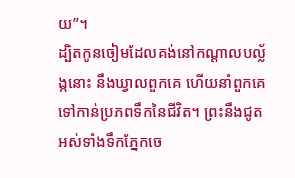យ”។
ដ្បិតកូនចៀមដែលគង់នៅកណ្ដាលបល្ល័ង្កនោះ នឹងឃ្វាលពួកគេ ហើយនាំពួកគេទៅកាន់ប្រភពទឹកនៃជីវិត។ ព្រះនឹងជូតអស់ទាំងទឹកភ្នែកចេ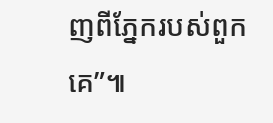ញពីភ្នែករបស់ពួកគេ”៕